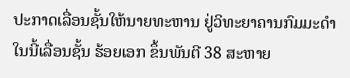ປະກາດເລື່ອນຊັ້ນໃຫ້ນາຍທະຫານ ຢູ່ວິທະຍາຄານກົມມະດໍາ ໃນນີ້ເລື່ອນຊັ້ນ ຮ້ອຍເອກ ຂຶ້ນພັນຕີ 38 ສະຫາຍ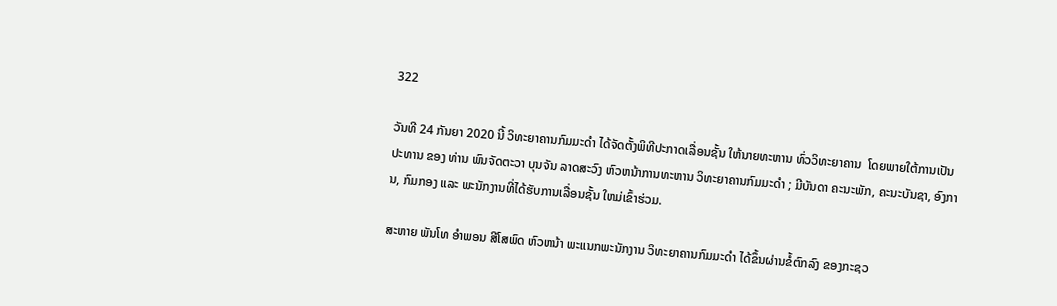322

ວັນທີ 24 ກັນຍາ 2020 ນີ້ ວິທະຍາຄານກົມມະດໍາ ໄດ້ຈັດຕັ້ງພິທີປະກາດເລື່ອນຊັ້ນ ໃຫ້ນາຍທະຫານ ທົ່ວວິທະຍາຄານ  ໂດຍພາຍໃຕ້ການເປັນປະທານ ຂອງ ທ່ານ ພົນຈັດຕະວາ ບຸນຈັນ ລາດສະວົງ ຫົວຫນ້າການທະຫານ ວິທະຍາຄານກົມມະດໍາ ; ມີບັນດາ ຄະນະພັກ, ຄະນະບັນຊາ, ອົງການ, ກົມກອງ ແລະ ພະນັກງານທີ່ໄດ້ຮັບການເລື່ອນຊັ້ນ ໃຫມ່ເຂົ້າຮ່ວມ.

ສະຫາຍ ພັນໂທ ອໍາພອນ ສີໂສພົດ ຫົວຫນ້າ ພະແນກພະນັກງານ ວິທະຍາຄານກົມມະດໍາ ໄດ້ຂຶ້ນຜ່ານຂໍ້ຕົກລົງ ຂອງກະຊວ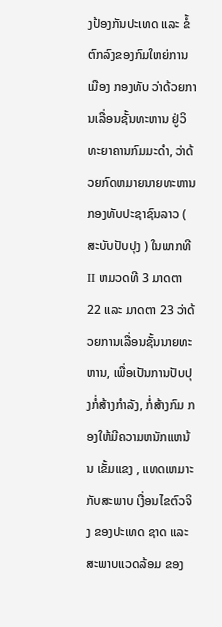ງປ້ອງກັນປະເທດ ແລະ ຂໍ້ຕົກລົງຂອງກົມໃຫຍ່ການເມືອງ ກອງທັບ ວ່າດ້ວຍການເລື່ອນຊັ້ນທະຫານ ຢູ່ວິທະຍາຄານກົມມະດໍາ, ວ່າດ້ວຍກົດຫມາຍນາຍທະຫານກອງທັບປະຊາຊົນລາວ ( ສະບັບປັບປຸງ ) ໃນພາກທີ II ຫມວດທີ 3 ມາດຕາ 22 ແລະ ມາດຕາ 23 ວ່າດ້ວຍການເລື່ອນຊັ້ນນາຍທະຫານ, ເພື່ອເປັນການປັບປຸງກໍ່ສ້າງກໍາລັງ, ກໍ່ສ້າງກົມ ກອງໃຫ້ມີຄວາມຫນັກແຫນ້ນ ເຂັ້ມແຂງ , ແທດເຫມາະກັບສະພາບ ເງື່ອນໄຂຕົວຈິງ ຂອງປະເທດ ຊາດ ແລະ ສະພາບແວດລ້ອມ ຂອງ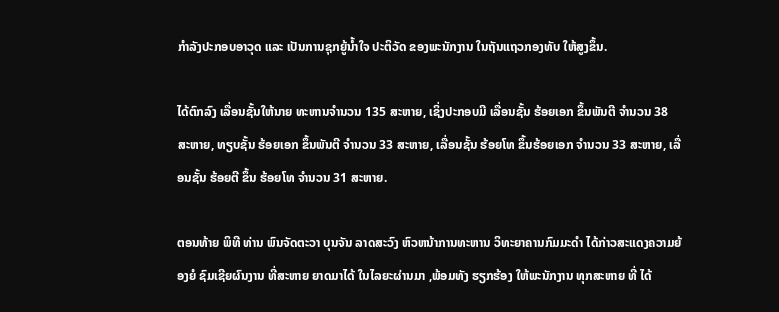ກໍາລັງປະກອບອາວຸດ ແລະ ເປັນການຊຸກຍູ້ນໍ້າໃຈ ປະຕິວັດ ຂອງພະນັກງານ ໃນຖັນແຖວກອງທັບ ໃຫ້ສູງຂຶ້ນ.

ໄດ້ຕົກລົງ ເລື່ອນຊັ້ນໃຫ້ນາຍ ທະຫານຈໍານວນ 135 ສະຫາຍ, ເຊິ່ງປະກອບມີ ເລື່ອນຊັ້ນ ຮ້ອຍເອກ ຂຶ້ນພັນຕີ ຈໍານວນ 38 ສະຫາຍ, ທຽບຊັ້ນ ຮ້ອຍເອກ ຂຶ້ນພັນຕີ ຈໍານວນ 33 ສະຫາຍ, ເລື່ອນຊັ້ນ ຮ້ອຍໂທ ຂຶ້ນຮ້ອຍເອກ ຈໍານວນ 33 ສະຫາຍ, ເລື່ອນຊັ້ນ ຮ້ອຍຕີ ຂຶ້ນ ຮ້ອຍໂທ ຈໍານວນ 31 ສະຫາຍ.

ຕອນທ້າຍ ພິທີ ທ່ານ ພົນຈັດຕະວາ ບຸນຈັນ ລາດສະວົງ ຫົວຫນ້າການທະຫານ ວິທະຍາຄານກົມມະດໍາ ໄດ້ກ່າວສະແດງຄວາມຍ້ອງຍໍ ຊົມເຊີຍຜົນງານ ທີ່ສະຫາຍ ຍາດມາໄດ້ ໃນໄລຍະຜ່ານມາ ,ພ້ອມທັງ ຮຽກຮ້ອງ ໃຫ້ພະນັກງານ ທຸກສະຫາຍ ທີ່ ໄດ້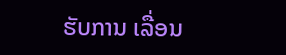ຮັບການ ເລື່ອນ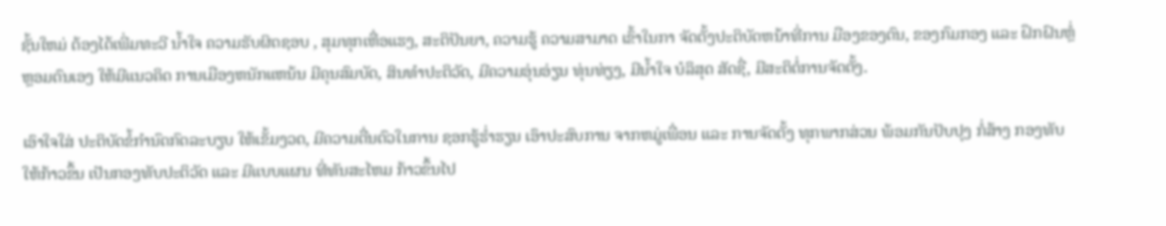ຊັ້ນໃຫມ່ ຕ້ອງໄດ້ເພີ່ມທະວີ ນໍ້າໃຈ ຄວາມຮັບຜິດຊອບ , ສຸມທຸກເຫື່ອແຮງ, ສະຕິປັນຍາ, ຄວາມຮູ້ ຄວາມສາມາດ ເຂົ້າໃນກາ ຈັດຕັ້ງປະຕິບັດຫນ້າທີ່ການ ມືອງຂອງຕົນ, ຂອງກົມກອງ ແລະ ຝຶກຝົນຫຼໍ່ຫຼອມຕົນເອງ ໃຫ້ມີແນວຄິດ ການເມືອງຫນັກແຫນ້ນ ມີຄຸນສົມບັດ, ສິນທໍາປະຕິວັດ, ມີຄວາມອຸ່ນອ່ຽນ ທຸ່ນທ່ຽງ, ມີນໍ້າໃຈ ບໍລິສຸດ ສັດຊື່, ມີສະຕິຕໍ່ການຈັດຕັ້ງ.

ເອົາໃຈໃສ່ ປະຕິບັດຂໍ້ກໍານົດກົດລະບຽບ ໃຫ້ເຂັ້ມງວດ, ມີຄວາມຕື່ນຕົວໃນການ ຊອກຮູ້ຮໍ່າຮຽນ ເອົາປະສົບການ ຈາກຫມູ່ເພື່ອນ ແລະ ການຈັດຕັ້ງ ທຸກພາກສ່ວນ ພ້ອມກັນປັບປຸງ ກໍ່ສ້າງ ກອງທັບ ໃຫ້ກ້າວຂຶ້ນ ເປັນກອງທັບປະຕິວັດ ແລະ ມີແບບແຜນ ທີ່ທັນສະໄຫມ ກ້າວຂຶ້ນໄປ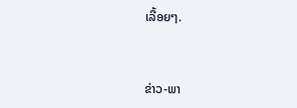ເລື້ອຍໆ.


ຂ່າວ-ພາ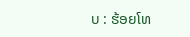ບ : ຮ້ອຍໂທ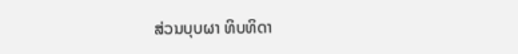ສ່ວນບຸບຜາ ທິບທິດາ